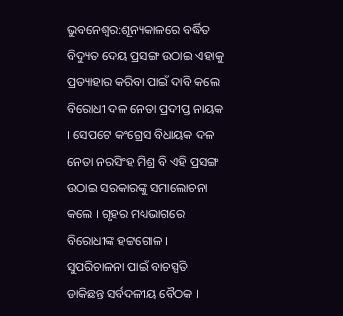ଭୁବନେଶ୍ବର:ଶୂନ୍ୟକାଳରେ ବର୍ଦ୍ଧିତ ବିଦ୍ୟୁତ ଦେୟ ପ୍ରସଙ୍ଗ ଉଠାଇ ଏହାକୁ ପ୍ରତ୍ୟାହାର କରିବା ପାଇଁ ଦାବି କଲେ ବିରୋଧୀ ଦଳ ନେତା ପ୍ରଦୀପ୍ତ ନାୟକ । ସେପଟେ କଂଗ୍ରେସ ବିଧାୟକ ଦଳ ନେତା ନରସିଂହ ମିଶ୍ର ବି ଏହି ପ୍ରସଙ୍ଗ ଉଠାଇ ସରକାରଙ୍କୁ ସମାଲୋଚନା କଲେ । ଗୃହର ମଧ୍ୟଭାଗରେ ବିରୋଧୀଙ୍କ ହଟ୍ଟଗୋଳ । ସୁପରିଚାଳନା ପାଇଁ ବାଚସ୍ପତି ଡାକିଛନ୍ତ ସର୍ବଦଳୀୟ ବୈଠକ ।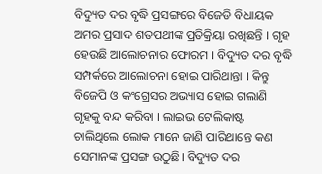ବିଦ୍ୟୁତ ଦର ବୃଦ୍ଧି ପ୍ରସଙ୍ଗରେ ବିଜେଡି ବିଧାୟକ ଅମର ପ୍ରସାଦ ଶତପଥୀଙ୍କ ପ୍ରତିକ୍ରିୟା ରଖିଛନ୍ତି । ଗୃହ ହେଉଛି ଆଲୋଚନାର ଫୋରମ । ବିଦ୍ୟୁତ ଦର ବୃଦ୍ଧି ସମ୍ପର୍କରେ ଆଲୋଚନା ହୋଇ ପାରିଥାନ୍ତା । କିନ୍ତୁ ବିଜେପି ଓ କଂଗ୍ରେସର ଅଭ୍ୟାସ ହୋଇ ଗଲାଣି ଗୃହକୁ ବନ୍ଦ କରିବା । ଲାଇଭ ଟେଲିକାଷ୍ଟ ଚାଲିଥିଲେ ଲୋକ ମାନେ ଜାଣି ପାରିଥାନ୍ତେ କଣ ସେମାନଙ୍କ ପ୍ରସଙ୍ଗ ଉଠୁଛି। ବିଦ୍ୟୁତ ଦର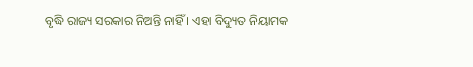ବୃଦ୍ଧି ରାଜ୍ୟ ସରକାର ନିଅନ୍ତି ନାହିଁ । ଏହା ବିଦ୍ୟୁତ ନିୟାମକ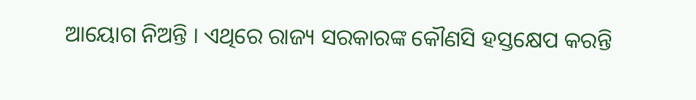ଆୟୋଗ ନିଅନ୍ତି । ଏଥିରେ ରାଜ୍ୟ ସରକାରଙ୍କ କୌଣସି ହସ୍ତକ୍ଷେପ କରନ୍ତି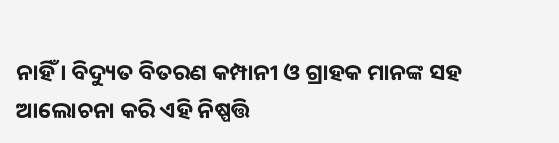ନାହିଁ । ବିଦ୍ୟୁତ ବିତରଣ କମ୍ପାନୀ ଓ ଗ୍ରାହକ ମାନଙ୍କ ସହ ଆଲୋଚନା କରି ଏହି ନିଷ୍ପତ୍ତି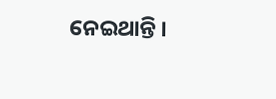ନେଇଥାନ୍ତି ।